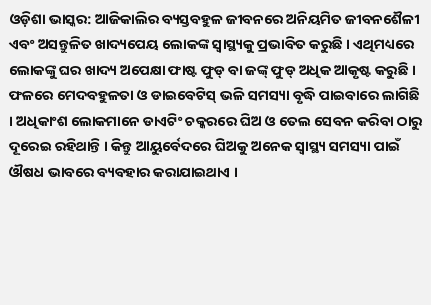ଓଡ଼ିଶା ଭାସ୍କର: ଆଜିକାଲିର ବ୍ୟସ୍ତବହୁଳ ଜୀବନରେ ଅନିୟମିତ ଜୀବନଶୈଳୀ ଏବଂ ଅସନ୍ତୁଳିତ ଖାଦ୍ୟପେୟ ଲୋକଙ୍କ ସ୍ୱାସ୍ଥ୍ୟକୁ ପ୍ରଭାବିତ କରୁଛି । ଏଥିମଧ୍ୟରେ ଲୋକଙ୍କୁ ଘର ଖାଦ୍ୟ ଅପେକ୍ଷା ଫାଷ୍ଟ ଫୁଡ୍ ବା ଜଙ୍କ୍ ଫୁଡ୍ ଅଧିକ ଆକୃଷ୍ଟ କରୁଛି । ଫଳରେ ମେଦବହୁଳତା ଓ ଡାଇବେଟିସ୍ ଭଳି ସମସ୍ୟା ବୃଦ୍ଧି ପାଇବାରେ ଲାଗିଛି । ଅଧିକାଂଶ ଲୋକମାନେ ଡାଏଟିଂ ଚକ୍କରରେ ଘିଅ ଓ ତେଲ ସେବନ କରିବା ଠାରୁ ଦୂରେଇ ରହିଥାନ୍ତି । କିନ୍ତୁ ଆୟୁର୍ବେଦରେ ଘିଅକୁ ଅନେକ ସ୍ୱାସ୍ଥ୍ୟ ସମସ୍ୟା ପାଇଁ ଔଷଧ ଭାବରେ ବ୍ୟବହାର କରାଯାଇଥାଏ ।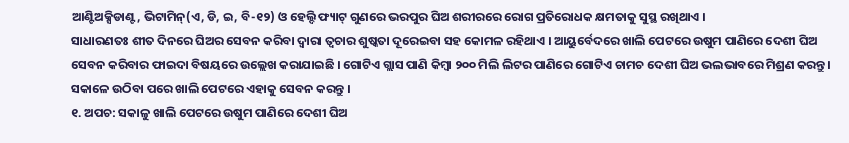ଆଣ୍ଟିଅକ୍ସିଡାଣ୍ଟ, ଭିଟାମିନ୍(ଏ, ଡି, ଇ, ବି-୧୨) ଓ ହେଲ୍ଦି ଫ୍ୟାଟ୍ ଗୁଣରେ ଭରପୁର ଘିଅ ଶରୀରରେ ରୋଗ ପ୍ରତିରୋଧକ କ୍ଷମତାକୁ ସୁସ୍ଥ ରଖିଥାଏ ।
ସାଧାରଣତଃ ଶୀତ ଦିନରେ ଘିଅର ସେବନ କରିବା ଦ୍ୱାରା ତ୍ୱଚାର ଶୁଷ୍କତା ଦୂରେଇବା ସହ କୋମଳ ରହିଥାଏ । ଆୟୁର୍ବେଦରେ ଖାଲି ପେଟରେ ଉଷୁମ ପାଣିରେ ଦେଶୀ ଘିଅ ସେବନ କରିବାର ଫାଇଦା ବିଷୟରେ ଉଲ୍ଲେଖ କରାଯାଇଛି । ଗୋଟିଏ ଗ୍ଲାସ ପାଣି କିମ୍ବା ୨୦୦ ମିଲି ଲିଟର ପାଣିରେ ଗୋଟିଏ ଚାମଚ ଦେଶୀ ଘିଅ ଭଲଭାବରେ ମିଶ୍ରଣ କରନ୍ତୁ । ସକାଳେ ଉଠିବା ପରେ ଖାଲି ପେଟରେ ଏହାକୁ ସେବନ କରନ୍ତୁ ।
୧. ଅପଚ: ସକାଳୁ ଖାଲି ପେଟରେ ଉଷୁମ ପାଣିରେ ଦେଶୀ ଘିଅ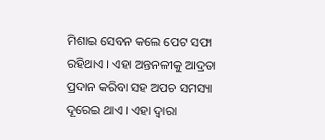ମିଶାଇ ସେବନ କଲେ ପେଟ ସଫା ରହିଥାଏ । ଏହା ଅନ୍ତନଳୀକୁ ଆଦ୍ରତା ପ୍ରଦାନ କରିବା ସହ ଅପଚ ସମସ୍ୟା ଦୂରେଇ ଥାଏ । ଏହା ଦ୍ୱାରା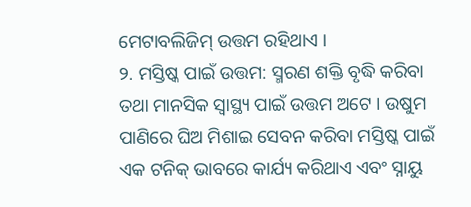ମେଟାବଲିଜିମ୍ ଉତ୍ତମ ରହିଥାଏ ।
୨. ମସ୍ତିଷ୍କ ପାଇଁ ଉତ୍ତମ: ସ୍ମରଣ ଶକ୍ତି ବୃଦ୍ଧି କରିବା ତଥା ମାନସିକ ସ୍ୱାସ୍ଥ୍ୟ ପାଇଁ ଉତ୍ତମ ଅଟେ । ଉଷୁମ ପାଣିରେ ଘିଅ ମିଶାଇ ସେବନ କରିବା ମସ୍ତିଷ୍କ ପାଇଁ ଏକ ଟନିକ୍ ଭାବରେ କାର୍ଯ୍ୟ କରିଥାଏ ଏବଂ ସ୍ନାୟୁ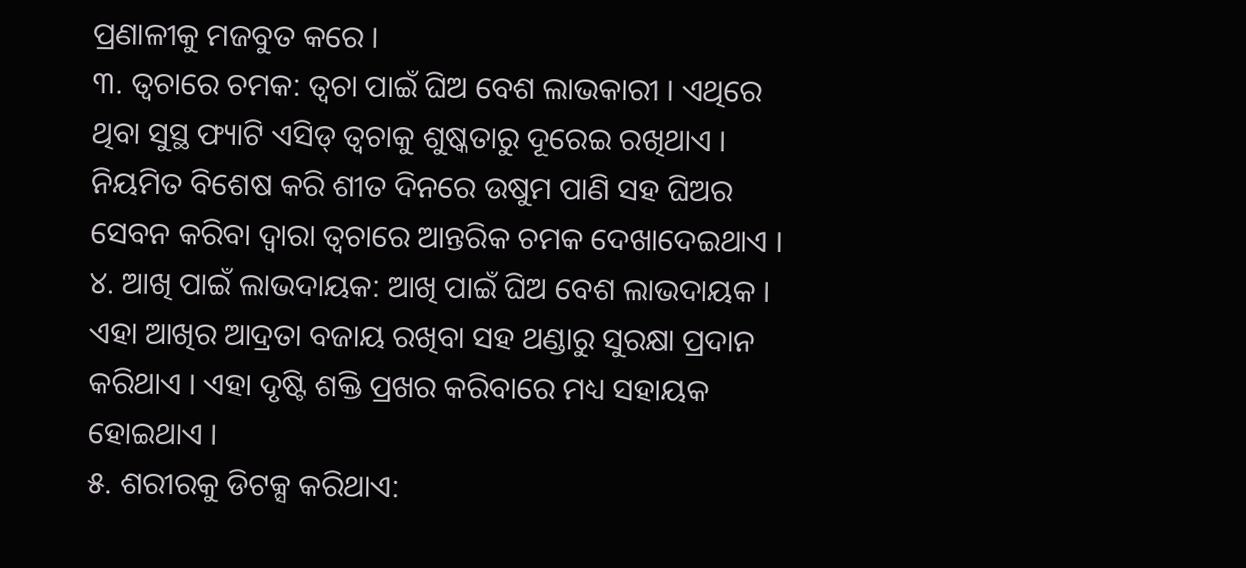ପ୍ରଣାଳୀକୁ ମଜବୁତ କରେ ।
୩. ତ୍ୱଚାରେ ଚମକ: ତ୍ୱଚା ପାଇଁ ଘିଅ ବେଶ ଲାଭକାରୀ । ଏଥିରେ ଥିବା ସୁସ୍ଥ ଫ୍ୟାଟି ଏସିଡ୍ ତ୍ୱଚାକୁ ଶୁଷ୍କତାରୁ ଦୂରେଇ ରଖିଥାଏ । ନିୟମିତ ବିଶେଷ କରି ଶୀତ ଦିନରେ ଉଷୁମ ପାଣି ସହ ଘିଅର ସେବନ କରିବା ଦ୍ୱାରା ତ୍ୱଚାରେ ଆନ୍ତରିକ ଚମକ ଦେଖାଦେଇଥାଏ ।
୪. ଆଖି ପାଇଁ ଲାଭଦାୟକ: ଆଖି ପାଇଁ ଘିଅ ବେଶ ଲାଭଦାୟକ । ଏହା ଆଖିର ଆଦ୍ରତା ବଜାୟ ରଖିବା ସହ ଥଣ୍ଡାରୁ ସୁରକ୍ଷା ପ୍ରଦାନ କରିଥାଏ । ଏହା ଦୃଷ୍ଟି ଶକ୍ତି ପ୍ରଖର କରିବାରେ ମଧ୍ୟ ସହାୟକ ହୋଇଥାଏ ।
୫. ଶରୀରକୁ ଡିଟକ୍ସ କରିଥାଏ: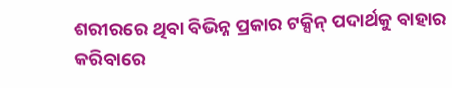ଶରୀରରେ ଥିବା ବିଭିନ୍ନ ପ୍ରକାର ଟକ୍ସିନ୍ ପଦାର୍ଥକୁ ବାହାର କରିବାରେ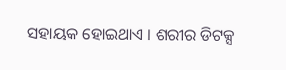ସହାୟକ ହୋଇଥାଏ । ଶରୀର ଡିଟକ୍ସ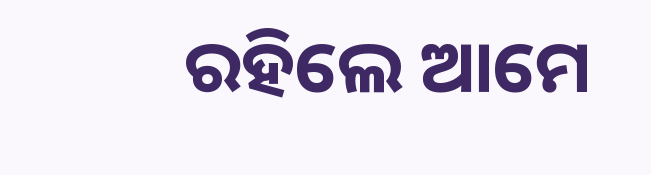ରହିଲେ ଆମେ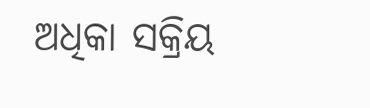ଅଧିକା ସକ୍ରିୟ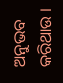ଅନୁଭବ କରିଥାଉ ।